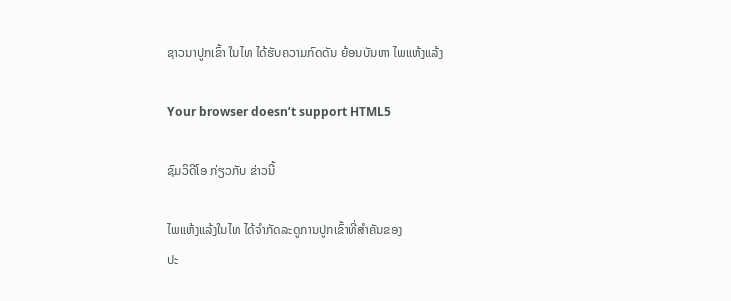ຊາວນາປູກເຂົ້າ ໃນໄທ ໄດ້ຮັບຄວາມກົດດັນ ຍ້ອນບັນຫາ ໄພແຫ້ງແລ້ງ

Your browser doesn’t support HTML5

ຊົມວິດີໂອ ກ່ຽວກັບ ຂ່າວນີ້

ໄພແຫ້ງແລ້ງໃນໄທ ໄດ້ຈຳກັດລະດູການປູກເຂົ້າທີ່ສຳຄັນຂອງ
ປະ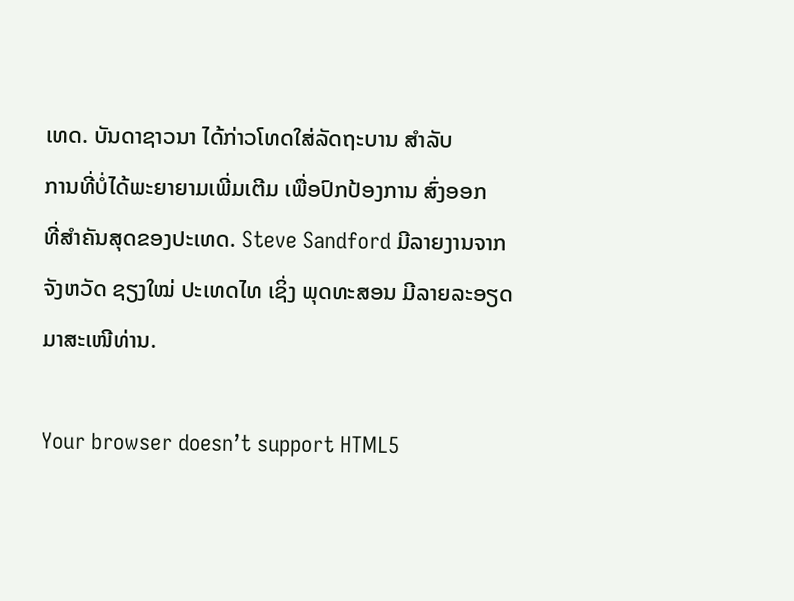ເທດ. ບັນດາຊາວນາ ໄດ້ກ່າວໂທດໃສ່ລັດຖະບານ ສຳລັບ
ການທີ່ບໍ່ໄດ້ພະຍາຍາມເພີ່ມເຕີມ ເພື່ອປົກປ້ອງການ ສົ່ງອອກ
ທີ່ສຳຄັນສຸດຂອງປະເທດ. Steve Sandford ມີລາຍງານຈາກ
ຈັງຫວັດ ຊຽງໃໝ່ ປະເທດໄທ ເຊິ່ງ ພຸດທະສອນ ມີລາຍລະອຽດ
ມາສະເໜີທ່ານ.

Your browser doesn’t support HTML5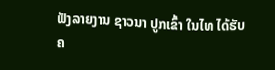ຟັງລາຍງານ ຊາວນາ ປູກເຂົ້າ ໃນໄທ ໄດ້ຮັບ ຄ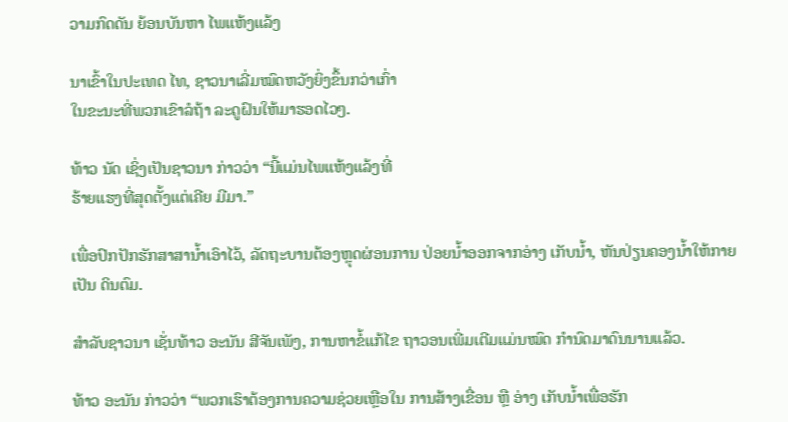ວາມກົດດັນ ຍ້ອນບັນຫາ ໄພແຫ້ງແລ້ງ

ນາເຂົ້າໃນປະເທດ ໄທ, ຊາວນາເລີ່ມໝົດຫວັງຍິ່ງຂຶ້ນກວ່າເກົ່າ
ໃນຂະນະທີ່ພວກເຂົາລໍຖ້າ ລະດູຝົນໃຫ້ມາຮອດໄວໆ.

ທ້າວ ນັດ ເຊິ່ງເປັນຊາວນາ ກ່າວວ່າ “ນີ້ແມ່ນໄພແຫ້ງແລ້ງທີ່
ຮ້າຍແຮງທີ່ສຸດຕັ້ງແຕ່ເຄີຍ ມີມາ.”

ເພື່ອປົກປັກຮັກສາສານ້ຳເອົາໄວ້, ລັດຖະບານຕ້ອງຫຼຸດຜ່ອນການ ປ່ອຍນ້ຳອອກຈາກອ່າງ ເກັບນ້ຳ, ຫັນປ່ຽນຄອງນ້ຳໃຫ້ກາຍເປັນ ດິນຕົມ.

ສຳລັບຊາວນາ ເຊັ່ນທ້າວ ອະນັນ ສີຈັນເພັງ, ການຫາຂໍ້ແກ້ໄຂ ຖາວອນເພີ່ມເຕີມແມ່ນໝົດ ກຳນົດມາດົນນານແລ້ວ.

ທ້າວ ອະນັນ ກ່າວວ່າ “ພວກເຮົາຕ້ອງການຄວາມຊ່ວຍເຫຼືອໃນ ການສ້າງເຂື່ອນ ຫຼື ອ່າງ ເກັບນ້ຳເພື່ອຮັກ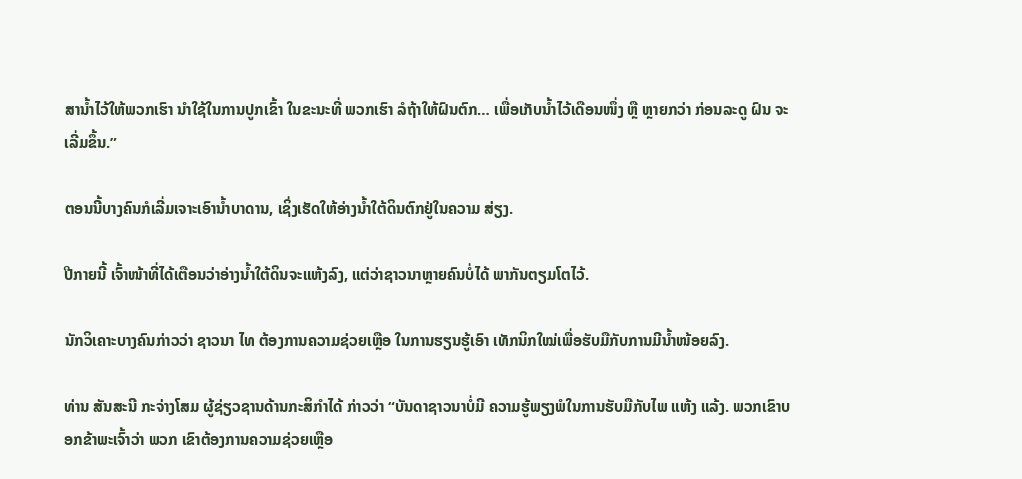ສານ້ຳໄວ້ໃຫ້ພວກເຮົາ ນຳໃຊ້ໃນການປູກເຂົ້າ ໃນຂະນະທີ່ ພວກເຮົາ ລໍຖ້າໃຫ້ຝົນຕົກ… ເພື່ອເກັບນ້ຳໄວ້ເດືອນໜຶ່ງ ຫຼື ຫຼາຍກວ່າ ກ່ອນລະດູ ຝົນ ຈະເລີ່ມຂຶ້ນ.”

ຕອນນີ້ບາງຄົນກໍເລີ່ມເຈາະເອົານ້ຳບາດານ, ເຊິ່ງເຮັດໃຫ້ອ່າງນ້ຳໃຕ້ດິນຕົກຢູ່ໃນຄວາມ ສ່ຽງ.

ປີກາຍນີ້ ເຈົ້າໜ້າທີ່ໄດ້ເຕືອນວ່າອ່າງນ້ຳໃຕ້ດິນຈະແຫ້ງລົງ, ແຕ່ວ່າຊາວນາຫຼາຍຄົນບໍ່ໄດ້ ພາກັນຕຽມໂຕໄວ້.

ນັກວິເຄາະບາງຄົນກ່າວວ່າ ຊາວນາ ໄທ ຕ້ອງການຄວາມຊ່ວຍເຫຼືອ ໃນການຮຽນຮູ້ເອົາ ເທັກນິກໃໝ່ເພື່ອຮັບມືກັບການມີນ້ຳໜ້ອຍລົງ.

ທ່ານ ສັນສະນີ ກະຈ່າງໂສມ ຜູ້ຊ່ຽວຊານດ້ານກະສິກຳໄດ້ ກ່າວວ່າ “ບັນດາຊາວນາບໍ່ມີ ຄວາມຮູ້ພຽງພໍໃນການຮັບມືກັບໄພ ແຫ້ງ ແລ້ງ. ພວກເຂົາບອກຂ້າພະເຈົ້າວ່າ ພວກ ເຂົາຕ້ອງການຄວາມຊ່ວຍເຫຼືອ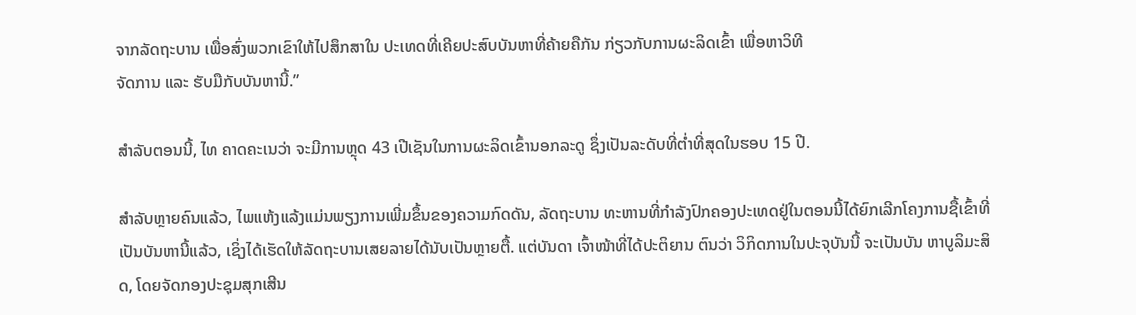ຈາກລັດຖະບານ ເພື່ອສົ່ງພວກເຂົາໃຫ້ໄປສຶກສາໃນ ປະເທດທີ່ເຄີຍປະສົບບັນຫາທີ່ຄ້າຍຄືກັນ ກ່ຽວກັບການຜະລິດເຂົ້າ ເພື່ອຫາວິທີ
ຈັດການ ແລະ ຮັບມືກັບບັນຫານີ້.”

ສຳລັບຕອນນີ້, ໄທ ຄາດຄະເນວ່າ ຈະມີການຫຼຸດ 43 ເປີເຊັນໃນການຜະລິດເຂົ້ານອກລະດູ ຊຶ່ງເປັນລະດັບທີ່ຕ່ຳທີ່ສຸດໃນຮອບ 15 ປີ.

ສຳລັບຫຼາຍຄົນແລ້ວ, ໄພແຫ້ງແລ້ງແມ່ນພຽງການເພີ່ມຂຶ້ນຂອງຄວາມກົດດັນ, ລັດຖະບານ ທະຫານທີ່ກຳລັງປົກຄອງປະເທດຢູ່ໃນຕອນນີ້ໄດ້ຍົກເລີກໂຄງການຊື້ເຂົ້າທີ່ ເປັນບັນຫານີ້ແລ້ວ, ເຊິ່ງໄດ້ເຮັດໃຫ້ລັດຖະບານເສຍລາຍໄດ້ນັບເປັນຫຼາຍຕື້. ແຕ່ບັນດາ ເຈົ້າໜ້າທີ່ໄດ້ປະຕິຍານ ຕົນວ່າ ວິກິດການໃນປະຈຸບັນນີ້ ຈະເປັນບັນ ຫາບູລິມະສິດ, ໂດຍຈັດກອງປະຊຸມສຸກເສີນ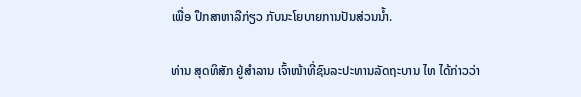ເພື່ອ ປຶກສາຫາລືກ່ຽວ ກັບນະໂຍບາຍການປັນສ່ວນນ້ຳ.

ທ່ານ ສຸດທິສັກ ຢູ່ສຳລານ ເຈົ້າໜ້າທີ່ຊົນລະປະທານລັດຖະບານ ໄທ ໄດ້ກ່າວວ່າ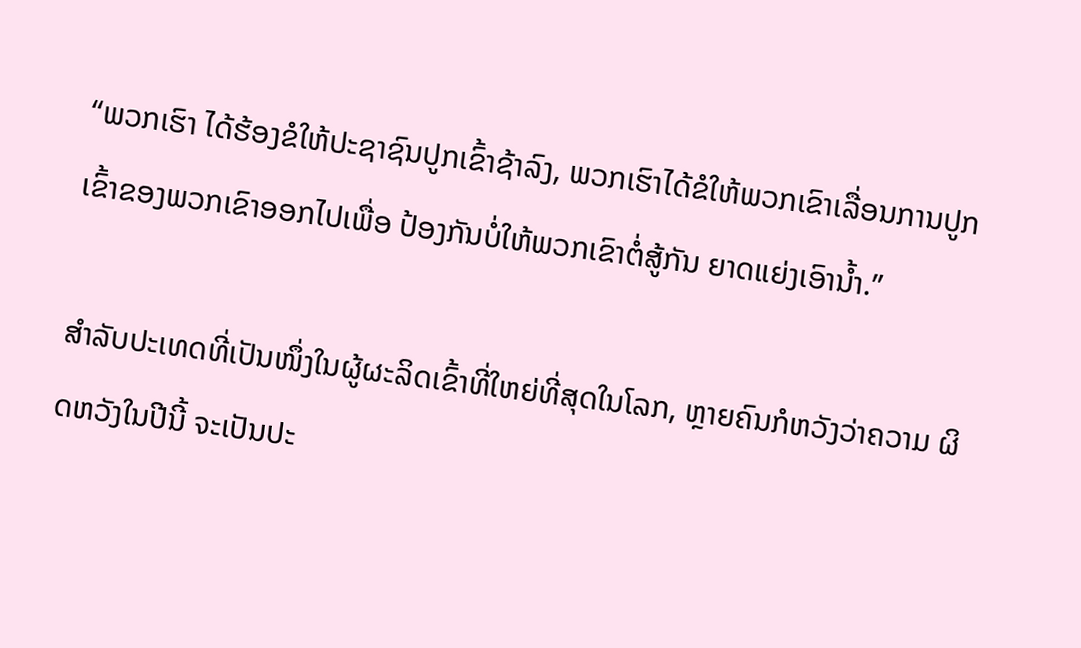“ພວກເຮົາ ໄດ້ຮ້ອງຂໍໃຫ້ປະຊາຊົນປູກເຂົ້າຊ້າລົງ, ພວກເຮົາໄດ້ຂໍໃຫ້ພວກເຂົາເລື່ອນການປູກ ເຂົ້າຂອງພວກເຂົາອອກໄປເພື່ອ ປ້ອງກັນບໍ່ໃຫ້ພວກເຂົາຕໍ່ສູ້ກັນ ຍາດແຍ່ງເອົານ້ຳ.”

ສຳລັບປະເທດທີ່ເປັນໜຶ່ງໃນຜູ້ຜະລິດເຂົ້າທີ່ໃຫຍ່ທີ່ສຸດໃນໂລກ, ຫຼາຍຄົນກໍຫວັງວ່າຄວາມ ຜິດຫວັງໃນປີນີ້ ຈະເປັນປະ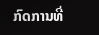ກົດການທີ່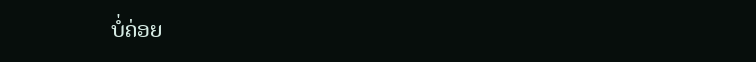ບໍ່ຄ່ອຍ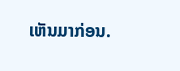ເຫັນມາກ່ອນ.